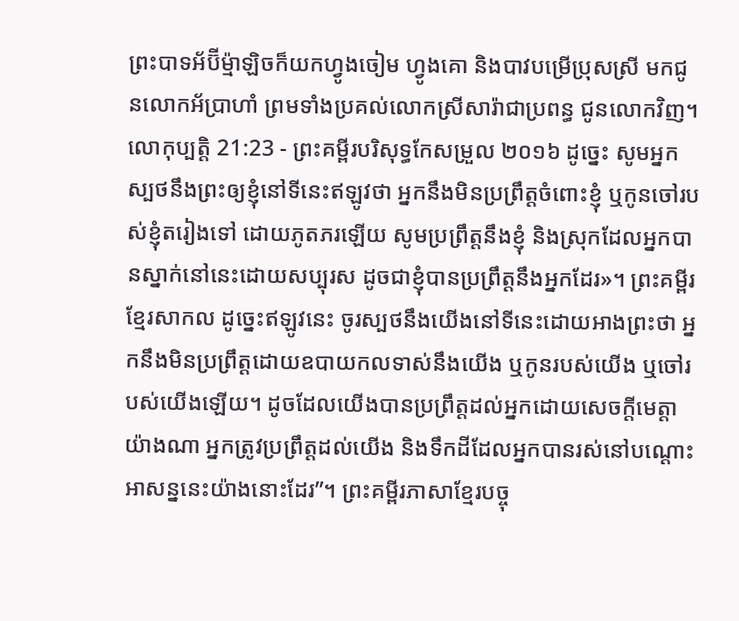ព្រះបាទអ័ប៊ីម៉្មាឡិចក៏យកហ្វូងចៀម ហ្វូងគោ និងបាវបម្រើប្រុសស្រី មកជូនលោកអ័ប្រាហាំ ព្រមទាំងប្រគល់លោកស្រីសារ៉ាជាប្រពន្ធ ជូនលោកវិញ។
លោកុប្បត្តិ 21:23 - ព្រះគម្ពីរបរិសុទ្ធកែសម្រួល ២០១៦ ដូច្នេះ សូមអ្នកស្បថនឹងព្រះឲ្យខ្ញុំនៅទីនេះឥឡូវថា អ្នកនឹងមិនប្រព្រឹត្តចំពោះខ្ញុំ ឬកូនចៅរបស់ខ្ញុំតរៀងទៅ ដោយភូតភរឡើយ សូមប្រព្រឹត្តនឹងខ្ញុំ និងស្រុកដែលអ្នកបានស្នាក់នៅនេះដោយសប្បុរស ដូចជាខ្ញុំបានប្រព្រឹត្តនឹងអ្នកដែរ»។ ព្រះគម្ពីរខ្មែរសាកល ដូច្នេះឥឡូវនេះ ចូរស្បថនឹងយើងនៅទីនេះដោយអាងព្រះថា អ្នកនឹងមិនប្រព្រឹត្តដោយឧបាយកលទាស់នឹងយើង ឬកូនរបស់យើង ឬចៅរបស់យើងឡើយ។ ដូចដែលយើងបានប្រព្រឹត្តដល់អ្នកដោយសេចក្ដីមេត្តាយ៉ាងណា អ្នកត្រូវប្រព្រឹត្តដល់យើង និងទឹកដីដែលអ្នកបានរស់នៅបណ្ដោះអាសន្ននេះយ៉ាងនោះដែរ”។ ព្រះគម្ពីរភាសាខ្មែរបច្ចុ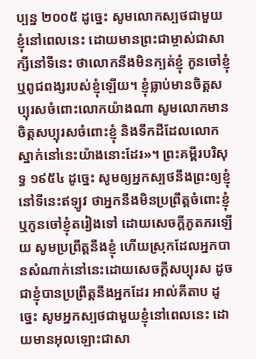ប្បន្ន ២០០៥ ដូច្នេះ សូមលោកស្បថជាមួយខ្ញុំនៅពេលនេះ ដោយមានព្រះជាម្ចាស់ជាសាក្សីនៅទីនេះ ថាលោកនឹងមិនក្បត់ខ្ញុំ កូនចៅខ្ញុំ ឬពូជពង្សរបស់ខ្ញុំឡើយ។ ខ្ញុំធ្លាប់មានចិត្តសប្បុរសចំពោះលោកយ៉ាងណា សូមលោកមានចិត្តសប្បុរសចំពោះខ្ញុំ និងទឹកដីដែលលោកស្នាក់នៅនេះយ៉ាងនោះដែរ»។ ព្រះគម្ពីរបរិសុទ្ធ ១៩៥៤ ដូច្នេះ សូមឲ្យអ្នកស្បថនឹងព្រះឲ្យខ្ញុំនៅទីនេះឥឡូវ ថាអ្នកនឹងមិនប្រព្រឹត្តចំពោះខ្ញុំ ឬកូនចៅខ្ញុំតរៀងទៅ ដោយសេចក្ដីភូតភរឡើយ សូមប្រព្រឹត្តនឹងខ្ញុំ ហើយស្រុកដែលអ្នកបានសំណាក់នៅនេះដោយសេចក្ដីសប្បុរស ដូចជាខ្ញុំបានប្រព្រឹត្តនឹងអ្នកដែរ អាល់គីតាប ដូច្នេះ សូមអ្នកស្បថជាមួយខ្ញុំនៅពេលនេះ ដោយមានអុលឡោះជាសា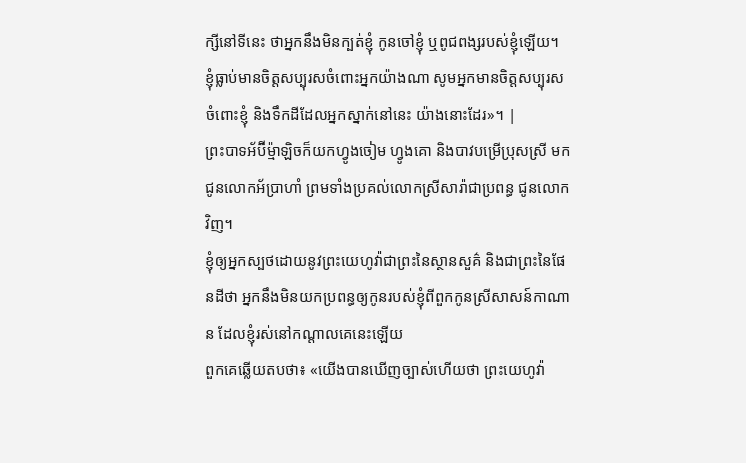ក្សីនៅទីនេះ ថាអ្នកនឹងមិនក្បត់ខ្ញុំ កូនចៅខ្ញុំ ឬពូជពង្សរបស់ខ្ញុំឡើយ។ ខ្ញុំធ្លាប់មានចិត្តសប្បុរសចំពោះអ្នកយ៉ាងណា សូមអ្នកមានចិត្តសប្បុរសចំពោះខ្ញុំ និងទឹកដីដែលអ្នកស្នាក់នៅនេះ យ៉ាងនោះដែរ»។ |
ព្រះបាទអ័ប៊ីម៉្មាឡិចក៏យកហ្វូងចៀម ហ្វូងគោ និងបាវបម្រើប្រុសស្រី មកជូនលោកអ័ប្រាហាំ ព្រមទាំងប្រគល់លោកស្រីសារ៉ាជាប្រពន្ធ ជូនលោកវិញ។
ខ្ញុំឲ្យអ្នកស្បថដោយនូវព្រះយេហូវ៉ាជាព្រះនៃស្ថានសួគ៌ និងជាព្រះនៃផែនដីថា អ្នកនឹងមិនយកប្រពន្ធឲ្យកូនរបស់ខ្ញុំពីពួកកូនស្រីសាសន៍កាណាន ដែលខ្ញុំរស់នៅកណ្ដាលគេនេះឡើយ
ពួកគេឆ្លើយតបថា៖ «យើងបានឃើញច្បាស់ហើយថា ព្រះយេហូវ៉ា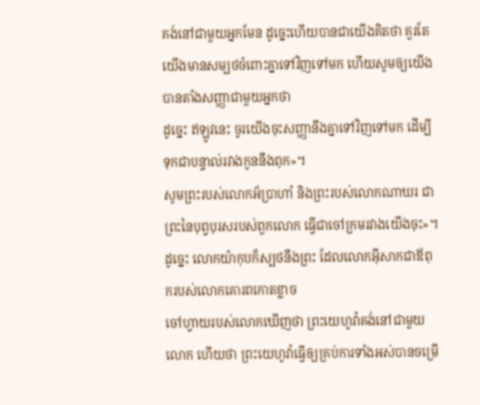គង់នៅជាមួយអ្នកមែន ដូច្នេះហើយបានជាយើងគិតថា គួរតែយើងមានសម្បថចំពោះគ្នាទៅវិញទៅមក ហើយសូមឲ្យយើងបានតាំងសញ្ញាជាមួយអ្នកថា
ដូច្នេះ ឥឡូវនេះ ចូរយើងចុះសញ្ញានឹងគ្នាទៅវិញទៅមក ដើម្បីទុកជាបន្ទាល់រវាងកូននឹងពុក»។
សូមព្រះរបស់លោកអ័ប្រាហាំ និងព្រះរបស់លោកណាឃរ ជាព្រះនៃបុព្វបុរសរបស់ពួកលោក ធ្វើជាចៅក្រមរវាងយើងចុះ»។ ដូច្នេះ លោកយ៉ាកុបក៏ស្បថនឹងព្រះ ដែលលោកអ៊ីសាកជាឪពុករបស់លោកគោរពកោតខ្លាច
ចៅហ្វាយរបស់លោកឃើញថា ព្រះយេហូវ៉ាគង់នៅជាមួយលោក ហើយថា ព្រះយេហូវ៉ាធ្វើឲ្យគ្រប់ការទាំងអស់បានចម្រើ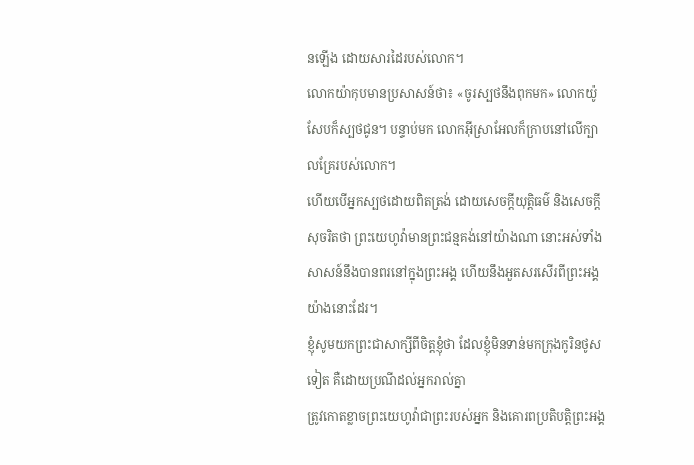នឡើង ដោយសារដៃរបស់លោក។
លោកយ៉ាកុបមានប្រសាសន៍ថា៖ «ចូរស្បថនឹងពុកមក» លោកយ៉ូសែបក៏ស្បថជូន។ បន្ទាប់មក លោកអ៊ីស្រាអែលក៏ក្រាបនៅលើក្បាលគ្រែរបស់លោក។
ហើយបើអ្នកស្បថដោយពិតត្រង់ ដោយសេចក្ដីយុត្តិធម៌ និងសេចក្ដីសុចរិតថា ព្រះយេហូវ៉ាមានព្រះជន្មគង់នៅយ៉ាងណា នោះអស់ទាំងសាសន៍នឹងបានពរនៅក្នុងព្រះអង្គ ហើយនឹងអួតសរសើរពីព្រះអង្គយ៉ាងនោះដែរ។
ខ្ញុំសូមយកព្រះជាសាក្សីពីចិត្តខ្ញុំថា ដែលខ្ញុំមិនទាន់មកក្រុងកូរិនថូសទៀត គឺដោយប្រណីដល់អ្នករាល់គ្នា
ត្រូវកោតខ្លាចព្រះយេហូវ៉ាជាព្រះរបស់អ្នក និងគោរពប្រតិបត្តិព្រះអង្គ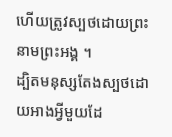ហើយត្រូវស្បថដោយព្រះនាមព្រះអង្គ ។
ដ្បិតមនុស្សតែងស្បថដោយអាងអ្វីមួយដែ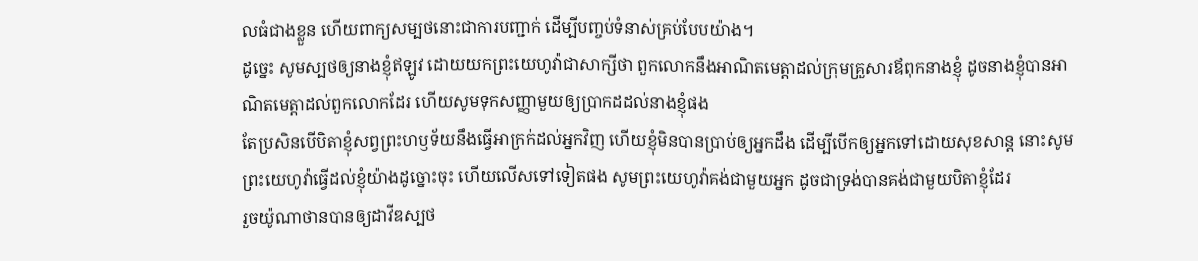លធំជាងខ្លួន ហើយពាក្យសម្បថនោះជាការបញ្ជាក់ ដើម្បីបញ្ចប់ទំនាស់គ្រប់បែបយ៉ាង។
ដូច្នេះ សូមស្បថឲ្យនាងខ្ញុំឥឡូវ ដោយយកព្រះយេហូវ៉ាជាសាក្សីថា ពួកលោកនឹងអាណិតមេត្តាដល់ក្រុមគ្រួសារឪពុកនាងខ្ញុំ ដូចនាងខ្ញុំបានអាណិតមេត្តាដល់ពួកលោកដែរ ហើយសូមទុកសញ្ញាមួយឲ្យប្រាកដដល់នាងខ្ញុំផង
តែប្រសិនបើបិតាខ្ញុំសព្វព្រះហឫទ័យនឹងធ្វើអាក្រក់ដល់អ្នកវិញ ហើយខ្ញុំមិនបានប្រាប់ឲ្យអ្នកដឹង ដើម្បីបើកឲ្យអ្នកទៅដោយសុខសាន្ត នោះសូមព្រះយេហូវ៉ាធ្វើដល់ខ្ញុំយ៉ាងដូច្នោះចុះ ហើយលើសទៅទៀតផង សូមព្រះយេហូវ៉ាគង់ជាមួយអ្នក ដូចជាទ្រង់បានគង់ជាមួយបិតាខ្ញុំដែរ
រួចយ៉ូណាថានបានឲ្យដាវីឌស្បថ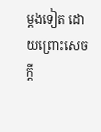ម្តងទៀត ដោយព្រោះសេចក្ដី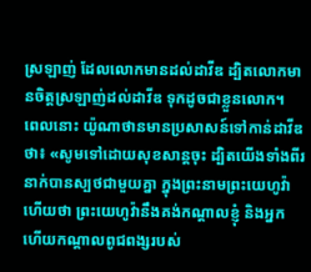ស្រឡាញ់ ដែលលោកមានដល់ដាវីឌ ដ្បិតលោកមានចិត្តស្រឡាញ់ដល់ដាវីឌ ទុកដូចជាខ្លួនលោក។
ពេលនោះ យ៉ូណាថានមានប្រសាសន៍ទៅកាន់ដាវីឌថា៖ «សូមទៅដោយសុខសាន្តចុះ ដ្បិតយើងទាំងពីរនាក់បានស្បថជាមួយគ្នា ក្នុងព្រះនាមព្រះយេហូវ៉ាហើយថា ព្រះយេហូវ៉ានឹងគង់កណ្ដាលខ្ញុំ និងអ្នក ហើយកណ្ដាលពូជពង្សរបស់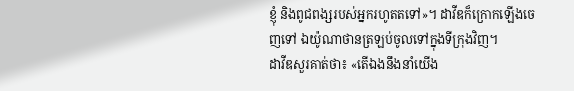ខ្ញុំ និងពូជពង្សរបស់អ្នករហូតតទៅ»។ ដាវីឌក៏ក្រោកឡើងចេញទៅ ឯយ៉ូណាថានត្រឡប់ចូលទៅក្នុងទីក្រុងវិញ។
ដាវីឌសួរគាត់ថា៖ «តើឯងនឹងនាំយើង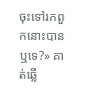ចុះទៅរកពួកនោះបានឬទេ?» គាត់ឆ្លើ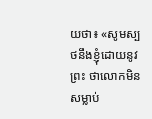យថា៖ «សូមស្បថនឹងខ្ញុំដោយនូវព្រះ ថាលោកមិនសម្លាប់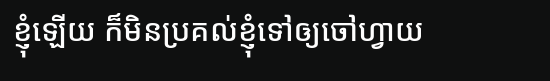ខ្ញុំឡើយ ក៏មិនប្រគល់ខ្ញុំទៅឲ្យចៅហ្វាយ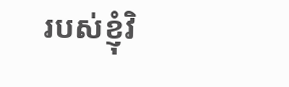របស់ខ្ញុំវិ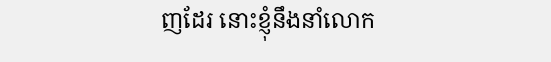ញដែរ នោះខ្ញុំនឹងនាំលោក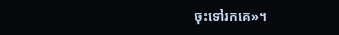ចុះទៅរកគេ»។